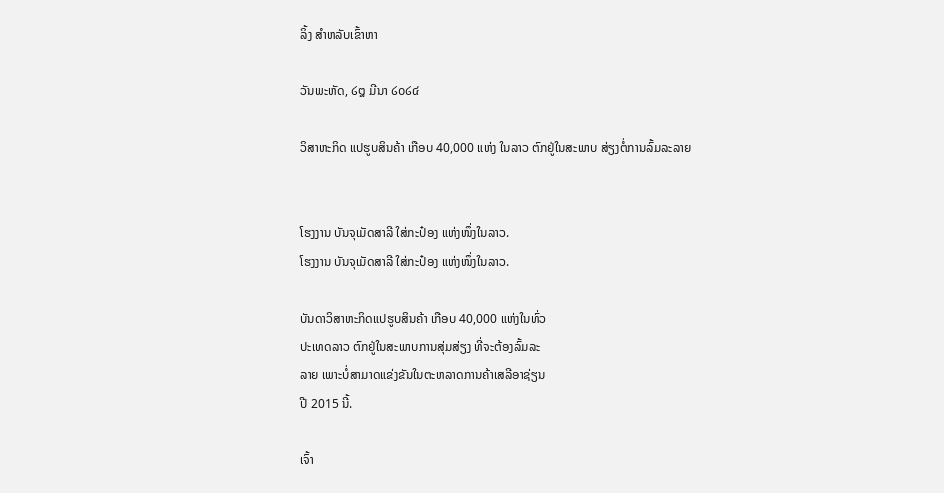ລິ້ງ ສຳຫລັບເຂົ້າຫາ

ວັນພະຫັດ, ໒໘ ມີນາ ໒໐໒໔

ວິສາຫະກິດ ແປຮູບສິນຄ້າ ເກືອບ 40,000 ແຫ່ງ ໃນລາວ ຕົກຢູ່ໃນສະພາບ ສ່ຽງຕໍ່ການລົ້ມລະລາຍ


ໂຮງງານ ບັນຈຸເມັດສາລີ ໃສ່ກະປ໋ອງ ແຫ່ງໜຶ່ງໃນລາວ.
ໂຮງງານ ບັນຈຸເມັດສາລີ ໃສ່ກະປ໋ອງ ແຫ່ງໜຶ່ງໃນລາວ.

ບັນດາວິສາຫະກິດແປຮູບສິນຄ້າ ເກືອບ 40,000 ແຫ່ງໃນທົ່ວ
ປະເທດລາວ ຕົກຢູ່ໃນສະພາບການສຸ່ມສ່ຽງ ທີ່ຈະຕ້ອງລົ້ມລະ
ລາຍ ເພາະບໍ່ສາມາດແຂ່ງຂັນໃນຕະຫລາດການຄ້າເສລີອາຊ່ຽນ
ປີ 2015 ນີ້.

ເຈົ້າ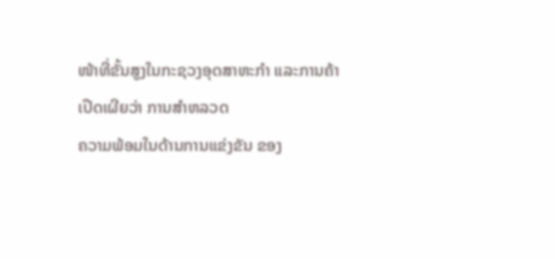ໜ້າທີ່ຂັ້ນສູງໃນກະຊວງອຸດສາຫະກຳ ແລະການຄ້າ ເປີດເຜີຍວ່າ ການສຳຫລວດ
ຄວາມພ້ອມໃນດ້ານການແຂ່ງຂັນ ຂອງ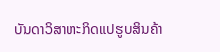ບັນດາວິສາຫະກິດແປຮູບສິນຄ້າ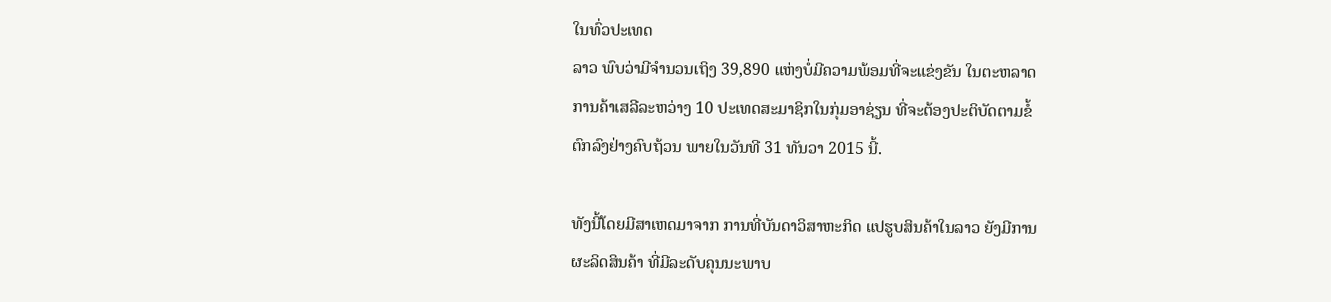ໃນທົ່ວປະເທດ
ລາວ ພົບວ່າມີຈຳນວນເຖິງ 39,890 ແຫ່ງບໍ່ມີຄວາມພ້ອມທີ່ຈະແຂ່ງຂັນ ໃນຕະຫລາດ
ການຄ້າເສລີລະຫວ່າງ 10 ປະເທດສະມາຊິກໃນກຸ່ມອາຊ່ຽນ ທີ່ຈະຕ້ອງປະຕິບັດຕາມຂໍ້
ຕົກລົງຢ່າງຄົບຖ້ວນ ພາຍໃນວັນທີ 31 ທັນວາ 2015 ນີ້.

ທັງນີ້ໂດຍມີສາເຫດມາຈາກ ການທີ່ບັນດາວິສາຫະກິດ ແປຮູບສິນຄ້າໃນລາວ ຍັງມີການ
ຜະລິດສິນຄ້າ ທີ່ມີລະດັບຄຸນນະພາບ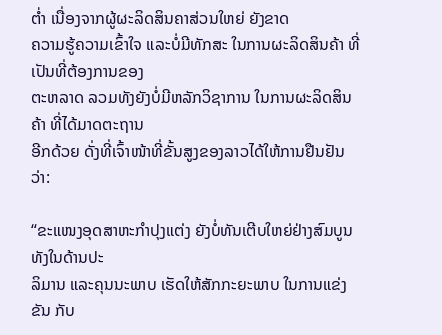ຕ່ຳ ເນື່ອງຈາກຜູ້ຜະລິດສິນຄາສ່ວນໃຫຍ່ ຍັງຂາດ
ຄວາມຮູ້ຄວາມເຂົ້າໃຈ ແລະບໍ່ມີທັກສະ ໃນການຜະລິດສິນຄ້າ ທີ່ເປັນທີ່ຕ້ອງການຂອງ
ຕະຫລາດ ລວມທັງຍັງບໍ່ມີຫລັກວິຊາການ ໃນການຜະລິດສິນຄ້າ ທີ່ໄດ້ມາດຕະຖານ
ອີກດ້ວຍ ດັ່ງທີ່ເຈົ້າໜ້າທີ່ຂັ້ນສູງຂອງລາວໄດ້ໃຫ້ການຢືນຢັນວ່າ:

“ຂະແໜງອຸດສາຫະກຳປຸງແຕ່ງ ຍັງບໍ່ທັນເຕີບໃຫຍ່ຢ່າງສົມບູນ ທັງໃນດ້ານປະ
ລິມານ ແລະຄຸນນະພາບ ເຮັດໃຫ້ສັກກະຍະພາບ ໃນການແຂ່ງຂັນ ກັບ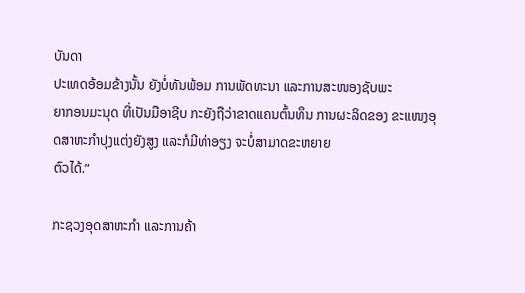ບັນດາ
ປະເທດອ້ອມຂ້າງນັ້ນ ຍັງບໍ່ທັນພ້ອມ ການພັດທະນາ ແລະການສະໜອງຊັບພະ
ຍາກອນມະນຸດ ທີ່ເປັນມືອາຊີບ ກະຍັງຖືວ່າຂາດແຄນຕົ້ນທຶນ ການຜະລິດຂອງ ຂະແໜງອຸດສາຫະກຳປຸງແຕ່ງຍັງສູງ ແລະກໍມີທ່າອຽງ ຈະບໍ່ສາມາດຂະຫຍາຍ
ຕົວໄດ້.”

ກະຊວງອຸດສາຫະກຳ ແລະການຄ້າ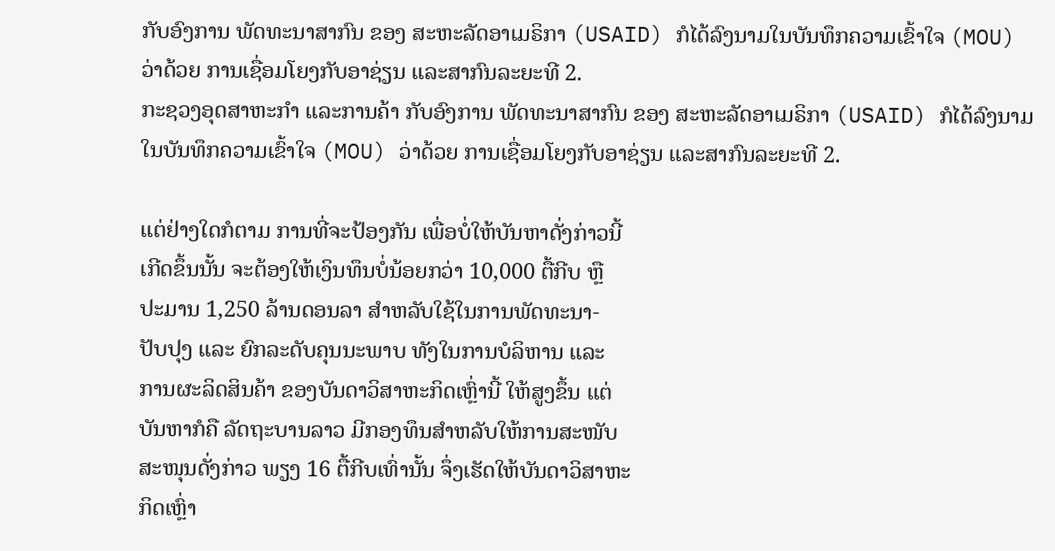ກັບອົງການ ພັດທະນາສາກົນ ຂອງ ສະຫະລັດອາເມຣິກາ (USAID) ກໍໄດ້ລົງນາມໃນບັນທຶກຄວາມເຂົ້າໃຈ (MOU) ວ່າດ້ວຍ ການເຊື່ອມໂຍງກັບອາຊ່ຽນ ແລະສາກົນລະຍະທີ 2.
ກະຊວງອຸດສາຫະກຳ ແລະການຄ້າ ກັບອົງການ ພັດທະນາສາກົນ ຂອງ ສະຫະລັດອາເມຣິກາ (USAID) ກໍໄດ້ລົງນາມໃນບັນທຶກຄວາມເຂົ້າໃຈ (MOU) ວ່າດ້ວຍ ການເຊື່ອມໂຍງກັບອາຊ່ຽນ ແລະສາກົນລະຍະທີ 2.

ແຕ່ຢ່າງໃດກໍຕາມ ການທີ່ຈະປ້ອງກັນ ເພື່ອບໍ່ໃຫ້ບັນຫາດັ່ງກ່າວນີ້
ເກີດຂຶ້ນນັ້ນ ຈະຕ້ອງໃຫ້ເງິນທຶນບໍ່ນ້ອຍກວ່າ 10,000 ຕື້ກີບ ຫຼື
ປະມານ 1,250 ລ້ານດອນລາ ສຳຫລັບໃຊ້ໃນການພັດທະນາ-
ປັບປຸງ ແລະ ຍົກລະດັບຄຸນນະພາບ ທັງໃນການບໍລິຫານ ແລະ
ການຜະລິດສິນຄ້າ ຂອງບັນດາວິສາຫະກິດເຫຼົ່ານີ້ ໃຫ້ສູງຂຶ້ນ ແຕ່
ບັນຫາກໍຄື ລັດຖະບານລາວ ມີກອງທຶນສຳຫລັບໃຫ້ການສະໜັບ
ສະໜຸນດັ່ງກ່າວ ພຽງ 16 ຕື້ກີບເທົ່ານັ້ນ ຈຶ່ງເຮັດໃຫ້ບັນດາວິສາຫະ
ກິດເຫຼົ່າ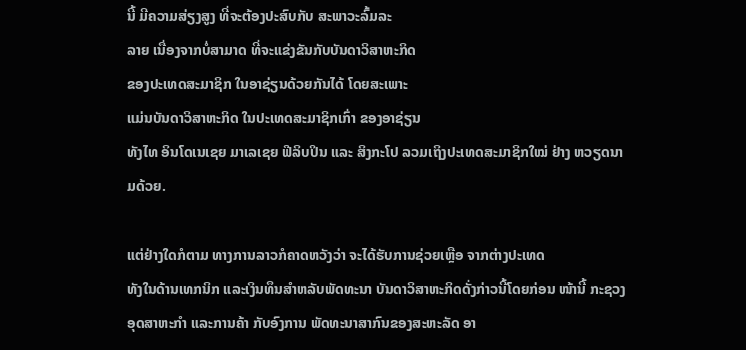ນີ້ ມີຄວາມສ່ຽງສູງ ທີ່ຈະຕ້ອງປະສົບກັບ ສະພາວະລົ້ມລະ
ລາຍ ເນື່ອງຈາກບໍ່ສາມາດ ທີ່ຈະແຂ່ງຂັນກັບບັນດາວິສາຫະກິດ
ຂອງປະເທດສະມາຊິກ ໃນອາຊ່ຽນດ້ວຍກັນໄດ້ ໂດຍສະເພາະ
ແມ່ນບັນດາວິສາຫະກິດ ໃນປະເທດສະມາຊິກເກົ່າ ຂອງອາຊ່ຽນ
ທັງໄທ ອິນໂດເນເຊຍ ມາເລເຊຍ ຟີລິບປິນ ແລະ ສິງກະໂປ ລວມເຖິງປະເທດສະມາຊິກໃໝ່ ຢ່າງ ຫວຽດນາມດ້ວຍ.

ແຕ່ຢ່າງໃດກໍຕາມ ທາງການລາວກໍຄາດຫວັງວ່າ ຈະໄດ້ຮັບການຊ່ວຍເຫຼືອ ຈາກຕ່າງປະເທດ
ທັງໃນດ້ານເທກນິກ ແລະເງິນທຶນສຳຫລັບພັດທະນາ ບັນດາວິສາຫະກິດດັ່ງກ່າວນີ້ໂດຍກ່ອນ ໜ້ານີ້ ກະຊວງອຸດສາຫະກຳ ແລະການຄ້າ ກັບອົງການ ພັດທະນາສາກົນຂອງສະຫະລັດ ອາ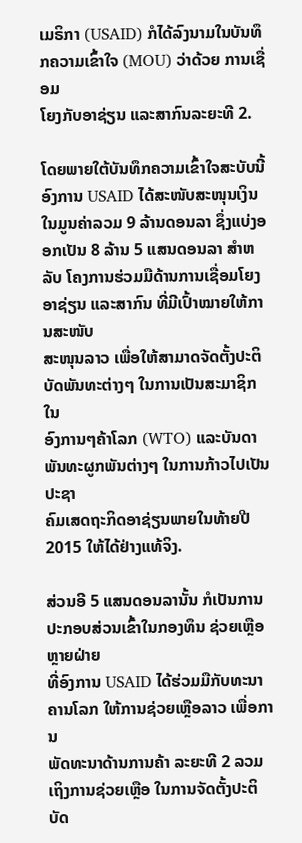ເມຣິກາ (USAID) ກໍໄດ້ລົງນາມໃນບັນທຶກຄວາມເຂົ້າໃຈ (MOU) ວ່າດ້ວຍ ການເຊື່ອມ
ໂຍງກັບອາຊ່ຽນ ແລະສາກົນລະຍະທີ 2.

ໂດຍພາຍໃຕ້ບັນທຶກຄວາມເຂົ້າໃຈສະບັບນີ້ ອົງການ USAID ໄດ້ສະໜັບສະໜຸນເງິນ
ໃນມູນຄ່າລວມ 9 ລ້ານດອນລາ ຊຶ່ງແບ່ງອອກເປັນ 8 ລ້ານ 5 ແສນດອນລາ ສຳຫລັບ ໂຄງການຮ່ວມມືດ້ານການເຊື່ອມໂຍງອາຊ່ຽນ ແລະສາກົນ ທີ່ມີເປົ້າໝາຍໃຫ້ການສະໜັບ
ສະໜຸນລາວ ເພື່ອໃຫ້ສາມາດຈັດຕັ້ງປະຕິບັດພັນທະຕ່າງໆ ໃນການເປັນສະມາຊິກ ໃນ
ອົງການໆຄ້າໂລກ (WTO) ແລະບັນດາພັນທະຜູກພັນຕ່າງໆ ໃນການກ້າວໄປເປັນປະຊາ
ຄົມເສດຖະກິດອາຊ່ຽນພາຍໃນທ້າຍປີ 2015 ໃຫ້ໄດ້ຢ່າງແທ້ຈິງ.

ສ່ວນອີ 5 ແສນດອນລານັ້ນ ກໍເປັນການປະກອບສ່ວນເຂົ້າໃນກອງທຶນ ຊ່ວຍເຫຼືອຫຼາຍຝ່າຍ
ທີ່ອົງການ USAID ໄດ້ຮ່ວມມືກັບທະນາຄານໂລກ ໃຫ້ການຊ່ວຍເຫຼືອລາວ ເພື່ອການ
ພັດທະນາດ້ານການຄ້າ ລະຍະທີ 2 ລວມເຖິງການຊ່ວຍເຫຼືອ ໃນການຈັດຕັ້ງປະຕິບັດ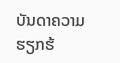ບັນດາຄວາມຮຽກຮ້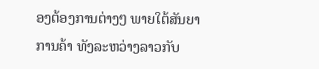ອງຕ້ອງການຕ່າງໆ ພາຍໃຕ້ສັນຍາການຄ້າ ທັງລະຫວ່າງລາວກັບ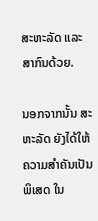ສະຫະລັດ ແລະສາກົນດ້ວຍ.

ນອກຈາກນັ້ນ ສະຫະລັດ ຍັງໄດ້ໃຫ້ຄວາມສຳຄັນເປັນພິເສດ ໃນ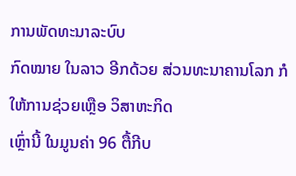ການພັດທະນາລະບົບ
ກົດໝາຍ ໃນລາວ ອີກດ້ວຍ ສ່ວນທະນາຄານໂລກ ກໍໃຫ້ການຊ່ວຍເຫຼືອ ວິສາຫະກິດ
ເຫຼົ່ານີ້ ໃນມູນຄ່າ 96 ຕື້ກີບ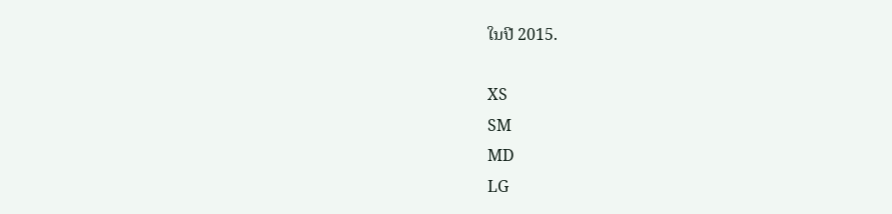ໃນປີ 2015.

XS
SM
MD
LG